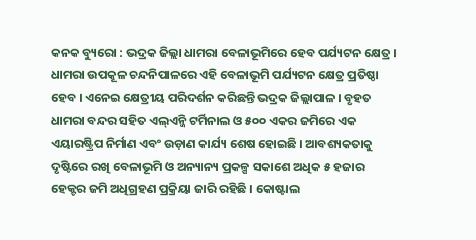କନକ ବ୍ୟୁରୋ : ଭଦ୍ରକ ଜିଲ୍ଲା ଧାମରା ବେଳାଭୂମିରେ ହେବ ପର୍ଯ୍ୟଟନ କ୍ଷେତ୍ର । ଧାମରା ଉପକୂଳ ଚନ୍ଦନିପାଳରେ ଏହି ବେଳାଭୂମି ପର୍ଯ୍ୟଟନ କ୍ଷେତ୍ର ପ୍ରତିଷ୍ଠା ହେବ । ଏନେଇ କ୍ଷେତ୍ରୀୟ ପରିଦର୍ଶନ କରିଛନ୍ତି ଭଦ୍ରକ ଜିଲ୍ଲାପାଳ । ବୃହତ ଧାମରା ବନ୍ଦର ସହିତ ଏଲ୍ଏନ୍ଜି ଟର୍ମିନାଲ ଓ ୫୦୦ ଏକର ଜମିରେ ଏକ ଏୟାରଷ୍ଟ୍ରିପ ନିର୍ମାଣ ଏବଂ ଉଡ଼ାଣ କାର୍ଯ୍ୟ ଶେଷ ହୋଇଛି । ଆବଶ୍ୟକତାକୁ ଦୃଷ୍ଟିରେ ରଖି ବେଳାଭୂମି ଓ ଅନ୍ୟାନ୍ୟ ପ୍ରକଳ୍ପ ସକାଶେ ଅଧିକ ୫ ହଜାର ହେକ୍ଟର ଜମି ଅଧିଗ୍ରହଣ ପ୍ରକ୍ରିୟା ଜାରି ରହିଛି । କୋଷ୍ଟାଲ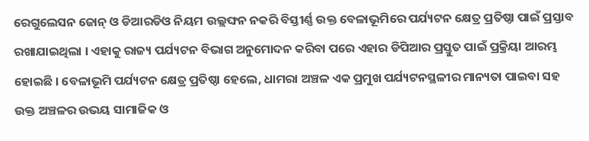ରେଗୁଲେସନ ଜୋନ୍ ଓ ଡିଆରଡିଓ ନିୟମ ଉଲ୍ଲଙ୍ଘନ ନକରି ବିସ୍ତୀର୍ଣ୍ଣ ଉକ୍ତ ବେଳାଭୂମିରେ ପର୍ଯ୍ୟଟନ କ୍ଷେତ୍ର ପ୍ରତିଷ୍ଠା ପାଇଁ ପ୍ରସ୍ତାବ ରଖାଯାଇଥିଲା । ଏହାକୁ ରାଜ୍ୟ ପର୍ଯ୍ୟଟନ ବିଭାଗ ଅନୁମୋଦନ କରିବା ପରେ ଏହାର ଡିପିଆର ପ୍ରସ୍ତୁତ ପାଇଁ ପ୍ରକ୍ରିୟା ଆରମ୍ଭ ହୋଇଛି । ବେଳାଭୂମି ପର୍ଯ୍ୟଟନ କ୍ଷେତ୍ର ପ୍ରତିଷ୍ଠା ହେଲେ, ଧାମରା ଅଞ୍ଚଳ ଏକ ପ୍ରମୁଖ ପର୍ଯ୍ୟଟନସ୍ଥଳୀର ମାନ୍ୟତା ପାଇବା ସହ ଉକ୍ତ ଅଞ୍ଚଳର ଉଭୟ ସାମାଜିକ ଓ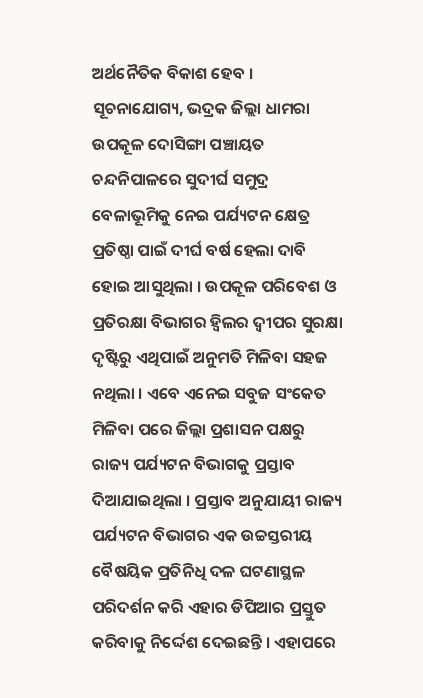ଅର୍ଥନୈତିକ ବିକାଶ ହେବ ।
ସୂଚନାଯୋଗ୍ୟ, ଭଦ୍ରକ ଜିଲ୍ଲା ଧାମରା ଉପକୂଳ ଦୋସିଙ୍ଗା ପଞ୍ଚାୟତ ଚନ୍ଦନିପାଳରେ ସୁଦୀର୍ଘ ସମୁଦ୍ର ବେଳାଭୂମିକୁ ନେଇ ପର୍ଯ୍ୟଟନ କ୍ଷେତ୍ର ପ୍ରତିଷ୍ଠା ପାଇଁ ଦୀର୍ଘ ବର୍ଷ ହେଲା ଦାବି ହୋଇ ଆସୁଥିଲା । ଉପକୂଳ ପରିବେଶ ଓ ପ୍ରତିରକ୍ଷା ବିଭାଗର ହ୍ବିଲର ଦ୍ବୀପର ସୁରକ୍ଷା ଦୃଷ୍ଟିରୁ ଏଥିପାଇଁ ଅନୁମତି ମିଳିବା ସହଜ ନଥିଲା । ଏବେ ଏନେଇ ସବୁଜ ସଂକେତ ମିଳିବା ପରେ ଜିଲ୍ଲା ପ୍ରଶାସନ ପକ୍ଷରୁ ରାଜ୍ୟ ପର୍ଯ୍ୟଟନ ବିଭାଗକୁ ପ୍ରସ୍ତାବ ଦିଆଯାଇଥିଲା । ପ୍ରସ୍ତାବ ଅନୁଯାୟୀ ରାଜ୍ୟ ପର୍ଯ୍ୟଟନ ବିଭାଗର ଏକ ଉଚ୍ଚସ୍ତରୀୟ ବୈଷୟିକ ପ୍ରତିନିଧି ଦଳ ଘଟଣାସ୍ଥଳ ପରିଦର୍ଶନ କରି ଏହାର ଡିପିଆର ପ୍ରସ୍ତୁତ କରିବାକୁ ନିର୍ଦ୍ଦେଶ ଦେଇଛନ୍ତି । ଏହାପରେ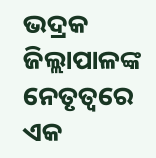ଭଦ୍ରକ ଜିଲ୍ଲାପାଳଙ୍କ ନେତୃତ୍ୱରେ ଏକ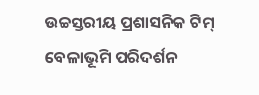ଉଚ୍ଚସ୍ତରୀୟ ପ୍ରଶାସନିକ ଟିମ୍ ବେଳାଭୂମି ପରିଦର୍ଶନ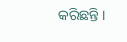କରିଛନ୍ତି ।